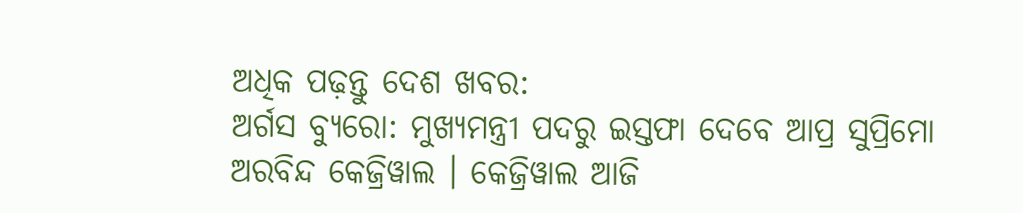ଅଧିକ ପଢ଼ନ୍ତୁ ଦେଶ ଖବର:
ଅର୍ଗସ ବ୍ୟୁରୋ: ମୁଖ୍ୟମନ୍ତ୍ରୀ ପଦରୁ ଇସ୍ତଫା ଦେବେ ଆପ୍ର ସୁପ୍ରିମୋ ଅରବିନ୍ଦ କେଜ୍ରିୱାଲ । କେଜ୍ରିୱାଲ ଆଜି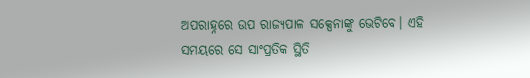ଅପରାହ୍ନରେ ଉପ ରାଜ୍ୟପାଳ ସକ୍ସେନାଙ୍କୁ ଭେଟିବେ। ଏହି ସମୟରେ ସେ ସାଂପ୍ରତିକ ସ୍ଥିତି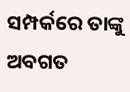ସମ୍ପର୍କରେ ତାଙ୍କୁ ଅବଗତ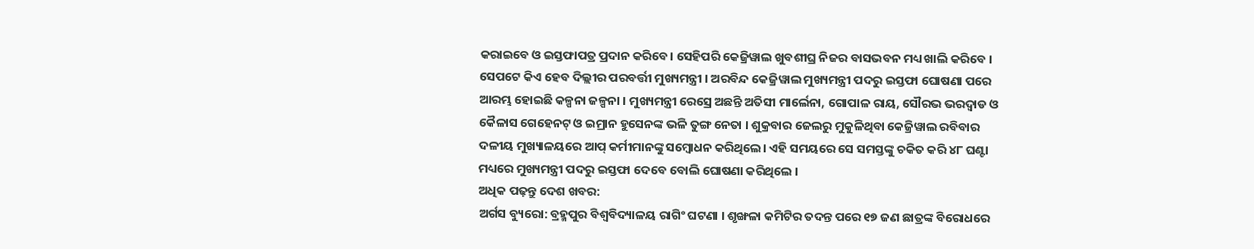କରାଇବେ ଓ ଇସ୍ତଫାପତ୍ର ପ୍ରଦାନ କରିବେ। ସେହିପରି କେଜ୍ରିୱାଲ ଖୁବଶୀଘ୍ର ନିଜର ବାସଭବନ ମଧ୍ୟ ଖାଲି କରିବେ । ସେପଟେ କିଏ ହେବ ଦିଲ୍ଲୀର ପରବର୍ତ୍ତୀ ମୁଖ୍ୟମନ୍ତ୍ରୀ । ଅରବିନ୍ଦ କେଜ୍ରିୱାଲ ମୁଖ୍ୟମନ୍ତ୍ରୀ ପଦରୁ ଇସ୍ତଫା ଘୋଷଣା ପରେ ଆରମ୍ଭ ହୋଇଛି କଳ୍ପନା ଜଳ୍ପନା । ମୁଖ୍ୟମନ୍ତ୍ରୀ ରେସ୍ରେ ଅଛନ୍ତି ଅତିସୀ ମାର୍ଲେନା, ଗୋପାଳ ରାୟ, ସୌରଭ ଭରଦ୍ବାଡ ଓ କୈଳାସ ଗେହେନଟ୍ ଓ ଇମ୍ରାନ ହୁସେନଙ୍କ ଭଳି ତୁଙ୍ଗ ନେତା । ଶୁକ୍ରବାର ଜେଲରୁ ମୁକୁଳିଥିବା କେଜ୍ରିୱାଲ ରବିବାର ଦଳୀୟ ମୁଖ୍ୟାଳୟରେ ଆପ୍ କର୍ମୀମାନଙ୍କୁ ସମ୍ବୋଧନ କରିଥିଲେ। ଏହି ସମୟରେ ସେ ସମସ୍ତଙ୍କୁ ଚକିତ କରି ୪୮ ଘଣ୍ଟା ମଧ୍ୟରେ ମୁଖ୍ୟମନ୍ତ୍ରୀ ପଦରୁ ଇସ୍ତଫା ଦେବେ ବୋଲି ଘୋଷଣା କରିଥିଲେ ।
ଅଧିକ ପଢ଼ନ୍ତୁ ଦେଶ ଖବର:
ଅର୍ଗସ ବ୍ୟୁରୋ: ବ୍ରହ୍ମପୁର ବିଶ୍ବବିଦ୍ୟାଳୟ ରାଗିଂ ଘଟଣା । ଶୃଙ୍ଖଳା କମିଟିର ତଦନ୍ତ ପରେ ୧୭ ଜଣ ଛାତ୍ରଙ୍କ ବିରୋଧରେ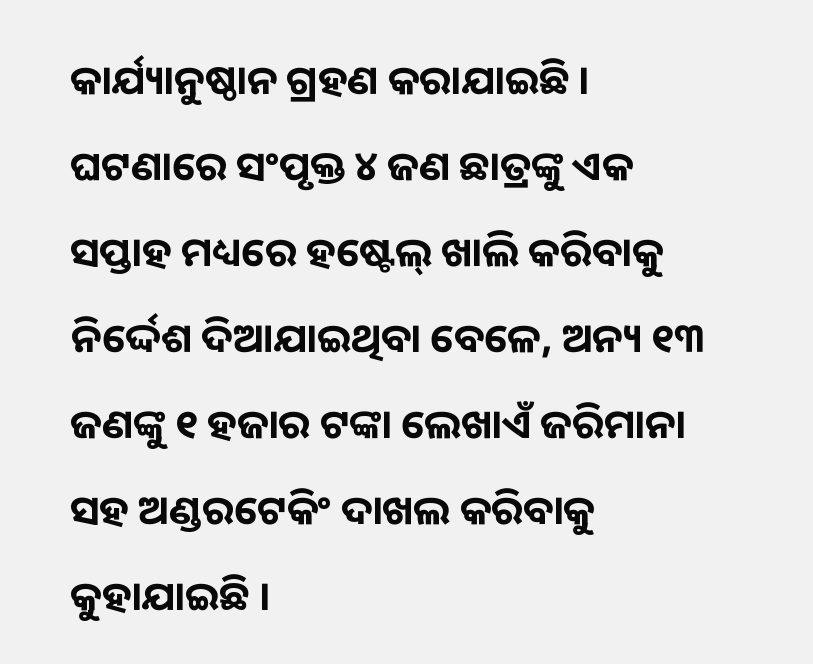କାର୍ଯ୍ୟାନୁଷ୍ଠାନ ଗ୍ରହଣ କରାଯାଇଛି । ଘଟଣାରେ ସଂପୃକ୍ତ ୪ ଜଣ ଛାତ୍ରଙ୍କୁ ଏକ ସପ୍ତାହ ମଧ୍ୟରେ ହଷ୍ଟେଲ୍ ଖାଲି କରିବାକୁ ନିର୍ଦ୍ଦେଶ ଦିଆଯାଇଥିବା ବେଳେ, ଅନ୍ୟ ୧୩ ଜଣଙ୍କୁ ୧ ହଜାର ଟଙ୍କା ଲେଖାଏଁ ଜରିମାନା ସହ ଅଣ୍ଡରଟେକିଂ ଦାଖଲ କରିବାକୁ କୁହାଯାଇଛି ।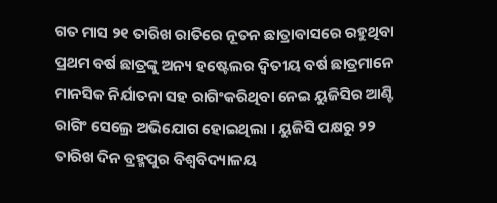ଗତ ମାସ ୨୧ ତାରିଖ ରାତିରେ ନୂତନ ଛାତ୍ରାବାସରେ ରହୁଥିବା ପ୍ରଥମ ବର୍ଷ ଛାତ୍ରଙ୍କୁ ଅନ୍ୟ ହଷ୍ଟେଲର ଦ୍ବିତୀୟ ବର୍ଷ ଛାତ୍ରମାନେ ମାନସିକ ନିର୍ଯାତନା ସହ ରାଗିଂକରିଥିବା ନେଇ ୟୁଜିସିର ଆଣ୍ଟି ରାଗିଂ ସେଲ୍ରେ ଅଭିଯୋଗ ହୋଇଥିଲା । ୟୁଜିସି ପକ୍ଷରୁ ୨୨ ତାରିଖ ଦିନ ବ୍ରହ୍ମପୁର ବିଶ୍ବବିଦ୍ୟାଳୟ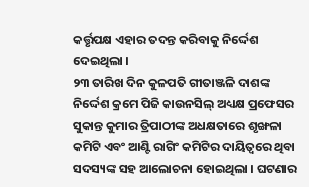କର୍ତ୍ତୃପକ୍ଷ ଏହାର ତଦନ୍ତ କରିବାକୁ ନିର୍ଦ୍ଦେଶ ଦେଇଥିଲା ।
୨୩ ତାରିଖ ଦିନ କୁଳପତି ଗୀତାଞ୍ଜଳି ଦାଶଙ୍କ ନିର୍ଦ୍ଦେଶ କ୍ରମେ ପିଜି କାଉନସିଲ୍ ଅଧ୍ୟକ୍ଷ ପ୍ରଫେସର ସୁକାନ୍ତ କୁମାର ତ୍ରିପାଠୀଙ୍କ ଅଧକ୍ଷତାରେ ଶୃଙ୍ଖଳା କମିଟି ଏବଂ ଆଣ୍ଟି ରାଗିଂ କମିଟିର ଦାୟିତ୍ୱରେ ଥିବା ସଦସ୍ୟଙ୍କ ସହ ଆଲୋଚନା ହୋଇଥିଲା । ଘଟଣାର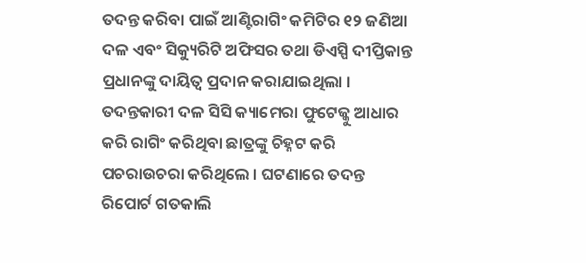ତଦନ୍ତ କରିବା ପାଇଁ ଆଣ୍ଟିରାଗିଂ କମିଟିର ୧୨ ଜଣିଆ ଦଳ ଏବଂ ସିକ୍ୟୁରିଟି ଅଫିସର ତଥା ଡିଏସ୍ପି ଦୀପ୍ତିକାନ୍ତ ପ୍ରଧାନଙ୍କୁ ଦାୟିତ୍ବ ପ୍ରଦାନ କରାଯାଇଥିଲା । ତଦନ୍ତକାରୀ ଦଳ ସିସି କ୍ୟାମେରା ଫୁଟେଜ୍କୁ ଆଧାର କରି ରାଗିଂ କରିଥିବା ଛାତ୍ରଙ୍କୁ ଚିହ୍ନଟ କରି ପଚରାଉଚରା କରିଥିଲେ । ଘଟଣାରେ ତଦନ୍ତ ରିପୋର୍ଟ ଗତକାଲି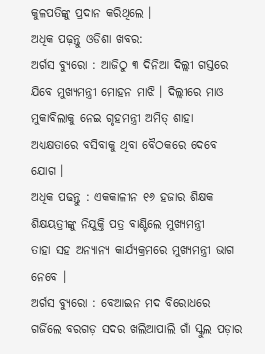କୁଳପତିଙ୍କୁ ପ୍ରଦାନ କରିଥିଲେ ।
ଅଧିକ ପଢ଼ନ୍ତୁ ଓଡିଶା ଖବର:
ଅର୍ଗସ ବ୍ୟୁରୋ : ଆଜିଠୁ ୩ ଦିନିଆ ଦିଲ୍ଲୀ ଗସ୍ତରେ ଯିବେ ମୁଖ୍ୟମନ୍ତ୍ରୀ ମୋହନ ମାଝି । ଦିଲ୍ଲୀରେ ମାଓ ମୁକାବିଲାକୁ ନେଇ ଗୃହମନ୍ତ୍ରୀ ଅମିତ୍ ଶାହା ଅଧ୍ୟକ୍ଷତାରେ ବସିବାକୁ ଥିବା ବୈଠକରେ ଦେବେ ଯୋଗ ।
ଅଧିକ ପଢନ୍ତୁ : ଏକକାଳୀନ ୧୬ ହଜାର ଶିକ୍ଷକ ଶିକ୍ଷୟତ୍ରୀଙ୍କୁ ନିଯୁକ୍ତି ପତ୍ର ବାଣ୍ଟିଲେ ମୁଖ୍ୟମନ୍ତ୍ରୀ
ତାହା ସହ ଅନ୍ୟାନ୍ୟ କାର୍ଯ୍ୟକ୍ରମରେ ମୁଖ୍ୟମନ୍ତ୍ରୀ ଭାଗ ନେବେ ।
ଅର୍ଗସ ବ୍ୟୁରୋ : ବେଆଇନ ମଦ ବିରୋଧରେ ଗର୍ଜିଲେ ବରଗଡ଼ ସଦର ଖଲିଆପାଲି ଗାଁ ସ୍କୁଲ ପଡ଼ାର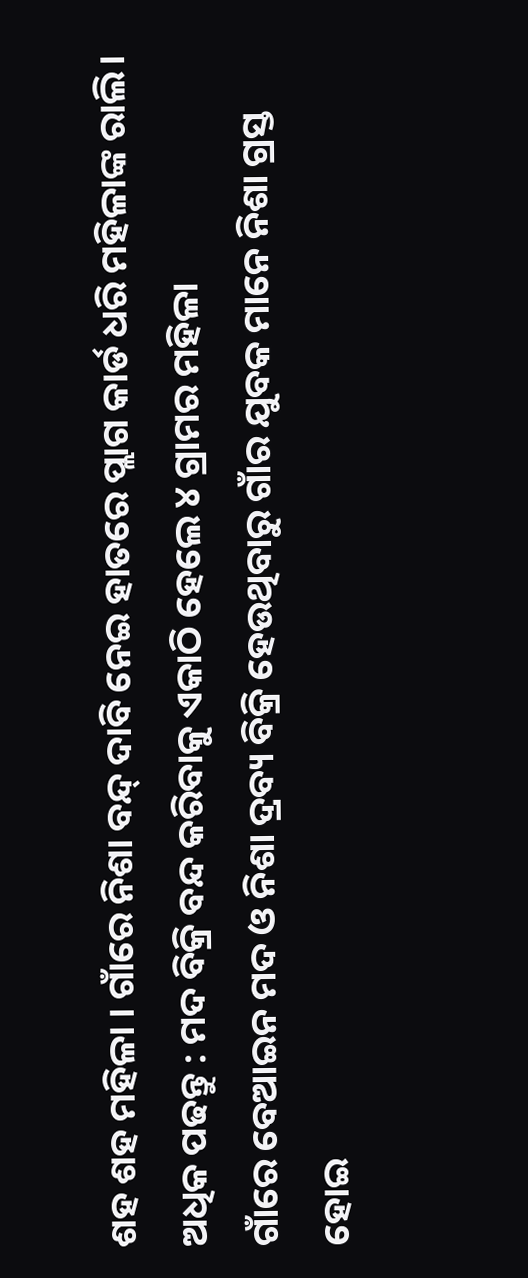ଶହ ଶହ ମହିଳା । ଗାଁରେ ନିଶା ବନ୍ଦ୍ ଦାବି ନେଇ ହାତରେ ପ୍ଲାଗ କାର୍ଡ ଧରି ମହିଳାଙ୍କ ରାଲି।
ଅଧିକ ପଢନ୍ତୁ : ମଦ ବିକ୍ରି ବନ୍ଦ କରିବାକୁ ଏକାଠି ହେଲେ ୪ ଗ୍ରାମର ମହିଳା
ଗାଁରେ ବେଆଇନ ମଦ ଓ ନିଶା ଦ୍ରବ୍ୟ ବିକ୍ରି ହେଉଥିବାରୁ ଗାଁର ଯୁବକ ମାନେ ନିଶା ଗ୍ରସ୍ତ ହୋଇ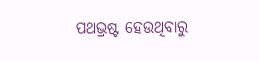ପଥଭ୍ରଷ୍ଟ ହେଉଥିବାରୁ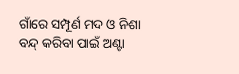ଗାଁରେ ସମ୍ପୂର୍ଣ ମଦ ଓ ନିଶା ବନ୍ଦ୍ କରିବା ପାଇଁ ଅଣ୍ଟା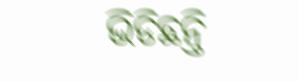ଭିଡିଛନ୍ତି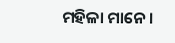ମହିଳା ମାନେ ।